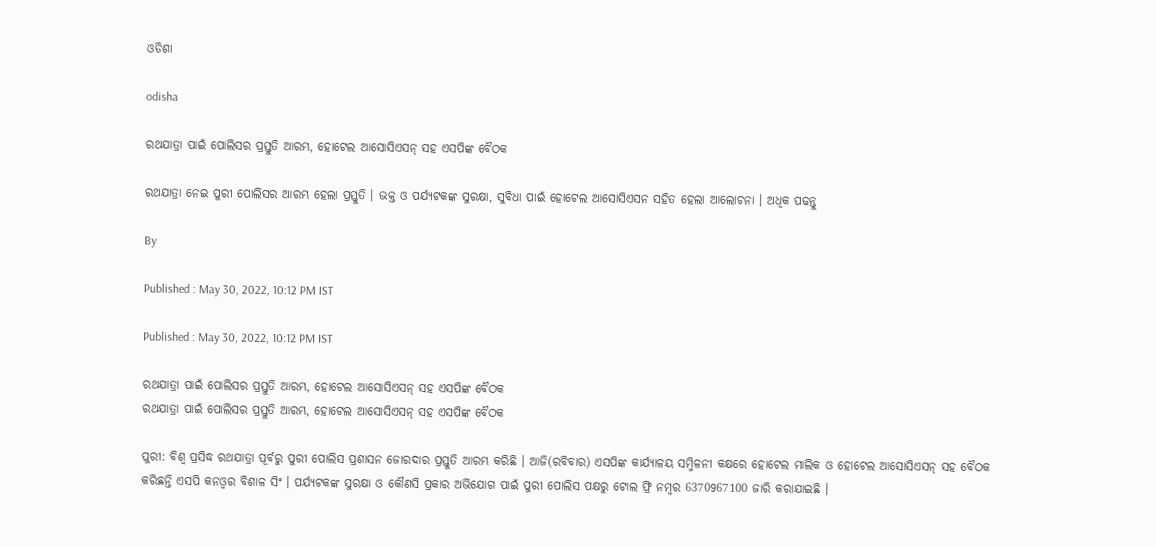ଓଡିଶା

odisha

ରଥଯାତ୍ରା ପାଇଁ ପୋଲିସର ପ୍ରସ୍ତୁତି ଆରମ୍ଭ, ହୋଟେଲ ଆସୋସିଏସନ୍ ସହ ଏସପିଙ୍କ ବୈଠକ

ରଥଯାତ୍ରା ନେଇ ପୁରୀ ପୋଲିସର ଆରମ୍ଭ ହେଲା ପ୍ରସ୍ତୁତି । ଭକ୍ତ ଓ ପର୍ଯ୍ୟଟକଙ୍କ ସୁରକ୍ଷା, ସୁବିଧା ପାଇଁ ହୋଟେଲ ଆସୋସିଏସନ ସହିତ ହେଲା ଆଲୋଚନା । ଅଧିକ ପଢନ୍ତୁ

By

Published : May 30, 2022, 10:12 PM IST

Published : May 30, 2022, 10:12 PM IST

ରଥଯାତ୍ରା ପାଇଁ ପୋଲିସର ପ୍ରସ୍ତୁତି ଆରମ୍ଭ, ହୋଟେଲ ଆସୋସିଏସନ୍ ସହ ଏସପିଙ୍କ ବୈଠକ
ରଥଯାତ୍ରା ପାଇଁ ପୋଲିସର ପ୍ରସ୍ତୁତି ଆରମ୍ଭ, ହୋଟେଲ ଆସୋସିଏସନ୍ ସହ ଏସପିଙ୍କ ବୈଠକ

ପୁରୀ: ବିଶ୍ଵ ପ୍ରସିଦ୍ଧ ରଥଯାତ୍ରା ପୂର୍ବରୁ ପୁରୀ ପୋଲିସ ପ୍ରଶାସନ ଜୋରଦାର ପ୍ରସ୍ତୁତି ଆରମ୍ଭ କରିଛି । ଆଜି(ରବିବାର) ଏସପିଙ୍କ କାର୍ଯ୍ୟାଳୟ ସମ୍ମିଳନୀ କକ୍ଷରେ ହୋଟେଲ ମାଲିକ ଓ ହୋଟେଲ ଆସୋସିଏସନ୍ ସହ ବୈଠକ କରିଛନ୍ତି ଏସପି କନଓ୍ବର ବିଶାଳ ସିଂ । ପର୍ଯ୍ୟଟକଙ୍କ ସୁରକ୍ଷା ଓ କୌଣସି ପ୍ରକାର ଅଭିଯୋଗ ପାଇଁ ପୁରୀ ପୋଲିସ ପକ୍ଷରୁ ଟୋଲ ଫ୍ରି ନମ୍ବର 6370967100 ଜାରି କରାଯାଇଛି ।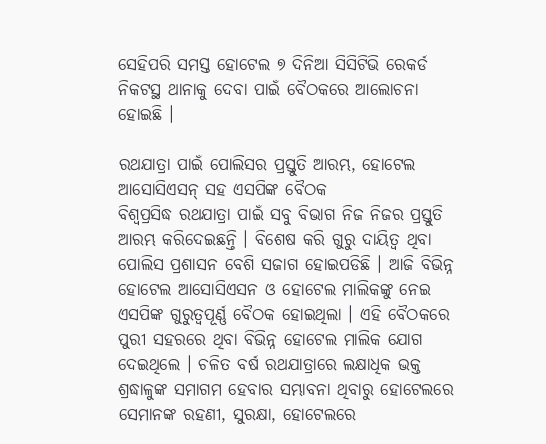ସେହିପରି ସମସ୍ତ ହୋଟେଲ ୭ ଦିନିଆ ସିସିଟିଭି ରେକର୍ଡ ନିକଟସ୍ଥ ଥାନାକୁ ଦେବା ପାଇଁ ବୈଠକରେ ଆଲୋଚନା ହୋଇଛି ।

ରଥଯାତ୍ରା ପାଇଁ ପୋଲିସର ପ୍ରସ୍ତୁତି ଆରମ୍ଭ, ହୋଟେଲ ଆସୋସିଏସନ୍ ସହ ଏସପିଙ୍କ ବୈଠକ
ବିଶ୍ବପ୍ରସିଦ୍ଧ ରଥଯାତ୍ରା ପାଇଁ ସବୁ ବିଭାଗ ନିଜ ନିଜର ପ୍ରସ୍ତୁତି ଆରମ୍ଭ କରିଦେଇଛନ୍ତି । ବିଶେଷ କରି ଗୁରୁ ଦାୟିତ୍ଵ ଥିବା ପୋଲିସ ପ୍ରଶାସନ ବେଶି ସଜାଗ ହୋଇପଡିଛି । ଆଜି ବିଭିନ୍ନ ହୋଟେଲ ଆସୋସିଏସନ ଓ ହୋଟେଲ ମାଲିକଙ୍କୁ ନେଇ ଏସପିଙ୍କ ଗୁରୁତ୍ବପୂର୍ଣ୍ଣ ବୈଠକ ହୋଇଥିଲା । ଏହି ବୈଠକରେ ପୁରୀ ସହରରେ ଥିବା ବିଭିନ୍ନ ହୋଟେଲ ମାଲିକ ଯୋଗ ଦେଇଥିଲେ । ଚଳିତ ବର୍ଷ ରଥଯାତ୍ରାରେ ଲକ୍ଷାଧିକ ଭକ୍ତ ଶ୍ରଦ୍ଧାଳୁଙ୍କ ସମାଗମ ହେବାର ସମ୍ଭାବନା ଥିବାରୁ ହୋଟେଲରେ ସେମାନଙ୍କ ରହଣୀ, ସୁରକ୍ଷା, ହୋଟେଲରେ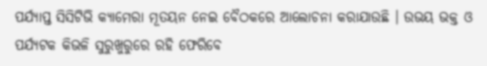ପର୍ଯ୍ୟାପ୍ତ ସିସିଟିଭି କ୍ୟାମେରା ମୂତୟନ ନେଇ ବୈଠକରେ ଆଲୋଚନା କରାଯାଉଛି । ଉଭୟ ଭକ୍ତ ଓ ପର୍ଯ୍ୟଟକ କିଭଳି ସୁରୁଖୁରୁରେ ରହି ଫେରିବେ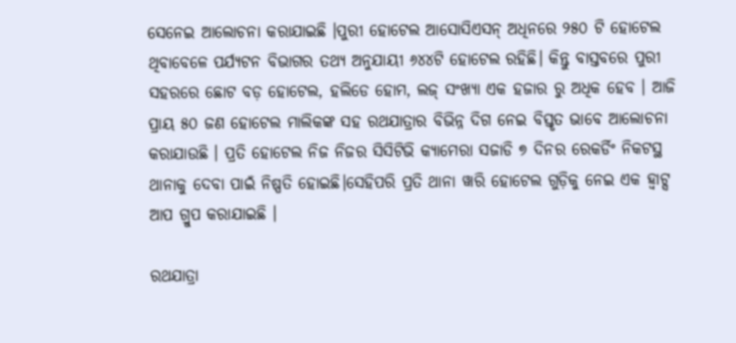ସେନେଇ ଆଲୋଚନା କରାଯାଇଛି ।ପୁରୀ ହୋଟେଲ ଆସୋସିଏସନ୍ ଅଧିନରେ ୨୫୦ ଟି ହୋଟେଲ ଥିବାବେଳେ ପର୍ଯ୍ୟଟନ ବିଭାଗର ତଥ୍ୟ ଅନୁଯାୟୀ ୬୪୪ଟି ହୋଟେଲ ରହିଛି। କିନ୍ତୁ ବାସ୍ତବରେ ପୁରୀ ସହରରେ ଛୋଟ ବଡ଼ ହୋଟେଲ, ହଲିଡେ ହୋମ, ଲଜ୍ ସଂଖ୍ୟା ଏକ ହଜାର ରୁ ଅଧିକ ହେବ । ଆଜି ପ୍ରାୟ ୫୦ ଜଣ ହୋଟେଲ ମାଲିକଙ୍କ ସହ ରଥଯାତ୍ରାର ବିଭିନ୍ନ ଦିଗ ନେଇ ବିସ୍ତୃତ ଭାବେ ଆଲୋଚନା କରାଯାଉଛି । ପ୍ରତି ହୋଟେଲ ନିଜ ନିଜର ସିସିଟିଭି କ୍ୟାମେରା ସଜାଡି ୭ ଦିନର ରେକର୍ଡିଂ ନିକଟସ୍ଥ ଥାନାକୁ ଦେବା ପାଇଁ ନିଷ୍ପତି ହୋଇଛି।ସେହିପରି ପ୍ରତି ଥାନା ୱାରି ହୋଟେଲ ଗୁଡ଼ିକୁ ନେଇ ଏକ ହ୍ବାଟ୍ସ ଆପ ଗ୍ରୁପ କରାଯାଇଛି ।

ରଥଯାତ୍ରା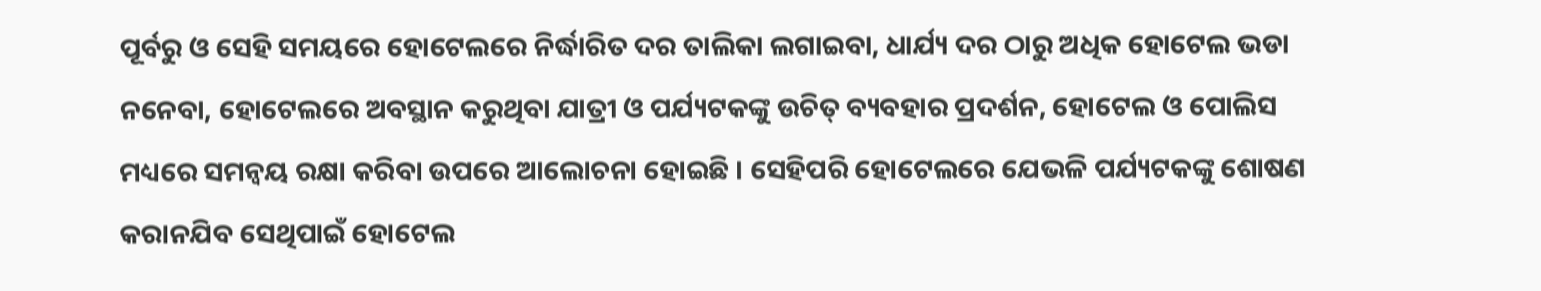ପୂର୍ବରୁ ଓ ସେହି ସମୟରେ ହୋଟେଲରେ ନିର୍ଦ୍ଧାରିତ ଦର ତାଲିକା ଲଗାଇବା, ଧାର୍ଯ୍ୟ ଦର ଠାରୁ ଅଧିକ ହୋଟେଲ ଭଡା ନନେବା, ହୋଟେଲରେ ଅବସ୍ଥାନ କରୁଥିବା ଯାତ୍ରୀ ଓ ପର୍ଯ୍ୟଟକଙ୍କୁ ଉଚିତ୍ ବ୍ୟବହାର ପ୍ରଦର୍ଶନ, ହୋଟେଲ ଓ ପୋଲିସ ମଧ୍ୟରେ ସମନ୍ୱୟ ରକ୍ଷା କରିବା ଉପରେ ଆଲୋଚନା ହୋଇଛି । ସେହିପରି ହୋଟେଲରେ ଯେଭଳି ପର୍ଯ୍ୟଟକଙ୍କୁ ଶୋଷଣ କରାନଯିବ ସେଥିପାଇଁ ହୋଟେଲ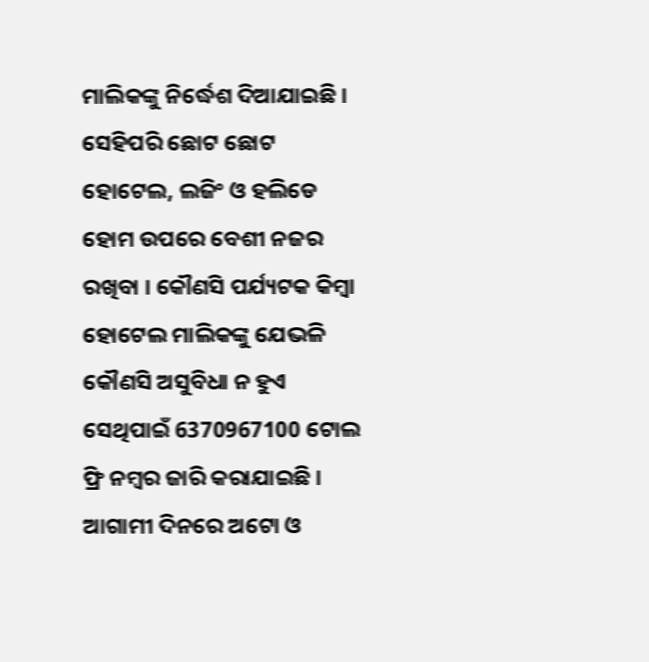ମାଲିକଙ୍କୁ ନିର୍ଦ୍ଧେଶ ଦିଆଯାଇଛି । ସେହିପରି ଛୋଟ ଛୋଟ ହୋଟେଲ, ଲଜିଂ ଓ ହଲିଡେ ହୋମ ଉପରେ ବେଶୀ ନଜର ରଖିବା । କୌଣସି ପର୍ଯ୍ୟଟକ କିମ୍ବା ହୋଟେଲ ମାଲିକଙ୍କୁ ଯେଭଳି କୌଣସି ଅସୁବିଧା ନ ହୁଏ ସେଥିପାଇଁ 6370967100 ଟୋଲ ଫ୍ରି ନମ୍ବର ଜାରି କରାଯାଇଛି । ଆଗାମୀ ଦିନରେ ଅଟୋ ଓ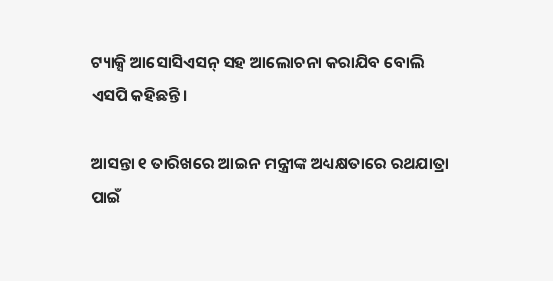ଟ୍ୟାକ୍ସି ଆସୋସିଏସନ୍ ସହ ଆଲୋଚନା କରାଯିବ ବୋଲି ଏସପି କହିଛନ୍ତି।

ଆସନ୍ତା ୧ ତାରିଖରେ ଆଇନ ମନ୍ତ୍ରୀଙ୍କ ଅଧ୍ୟକ୍ଷତାରେ ରଥଯାତ୍ରା ପାଇଁ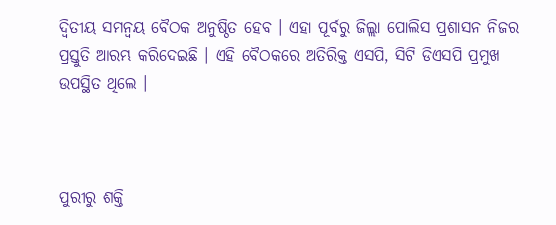ଦ୍ଵିତୀୟ ସମନ୍ଵୟ ବୈଠକ ଅନୁଷ୍ଠିତ ହେବ । ଏହା ପୂର୍ବରୁ ଜିଲ୍ଲା ପୋଲିସ ପ୍ରଶାସନ ନିଜର ପ୍ରସ୍ତୁତି ଆରମ୍ଭ କରିଦେଇଛି । ଏହି ବୈଠକରେ ଅତିରିକ୍ତ ଏସପି, ସିଟି ଡିଏସପି ପ୍ରମୁଖ ଉପସ୍ଥିତ ଥିଲେ ।



ପୁରୀରୁ ଶକ୍ତି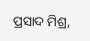ପ୍ରସାଦ ମିଶ୍ର,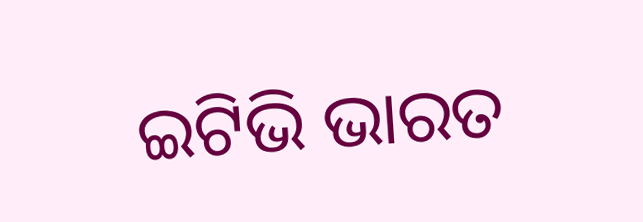ଇଟିଭି ଭାରତ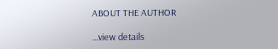ABOUT THE AUTHOR

...view details